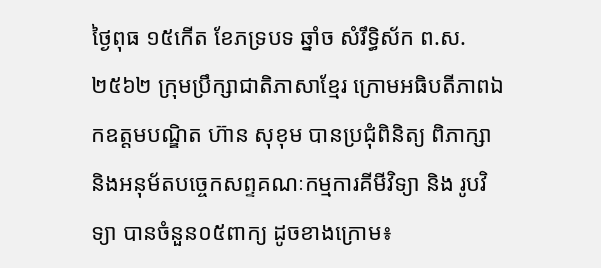ថ្ងៃពុធ ១៥កើត ខែភទ្របទ ឆ្នាំច សំរឹទ្ធិស័ក ព.ស. ២៥៦២ ក្រុមប្រឹក្សាជាតិភាសាខ្មែរ ក្រោមអធិបតីភាពឯកឧត្តមបណ្ឌិត ហ៊ាន សុខុម បានប្រជុំពិនិត្យ ពិភាក្សា និងអនុម័តបច្ចេកសព្ទគណៈកម្មការគីមីវិទ្យា និង រូបវិទ្យា បានចំនួន០៥ពាក្យ ដូចខាងក្រោម៖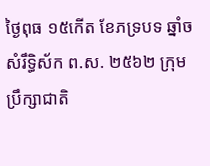ថ្ងៃពុធ ១៥កើត ខែភទ្របទ ឆ្នាំច សំរឹទ្ធិស័ក ព.ស. ២៥៦២ ក្រុមប្រឹក្សាជាតិ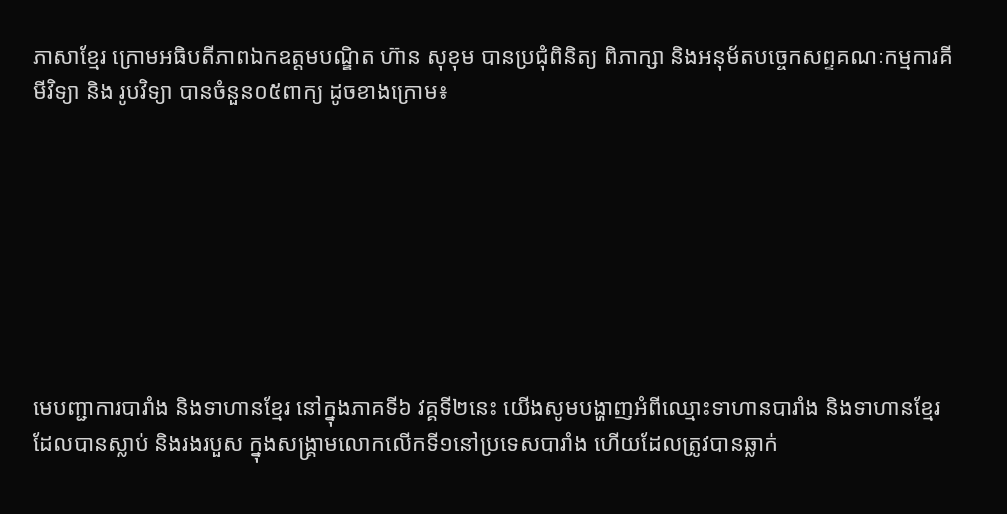ភាសាខ្មែរ ក្រោមអធិបតីភាពឯកឧត្តមបណ្ឌិត ហ៊ាន សុខុម បានប្រជុំពិនិត្យ ពិភាក្សា និងអនុម័តបច្ចេកសព្ទគណៈកម្មការគីមីវិទ្យា និង រូបវិទ្យា បានចំនួន០៥ពាក្យ ដូចខាងក្រោម៖








មេបញ្ជាការបារាំង និងទាហានខ្មែរ នៅក្នុងភាគទី៦ វគ្គទី២នេះ យើងសូមបង្ហាញអំពីឈ្មោះទាហានបារាំង និងទាហានខ្មែរ ដែលបានស្លាប់ និងរងរបួស ក្នុងសង្គ្រាមលោកលើកទី១នៅប្រទេសបារាំង ហើយដែលត្រូវបានឆ្លាក់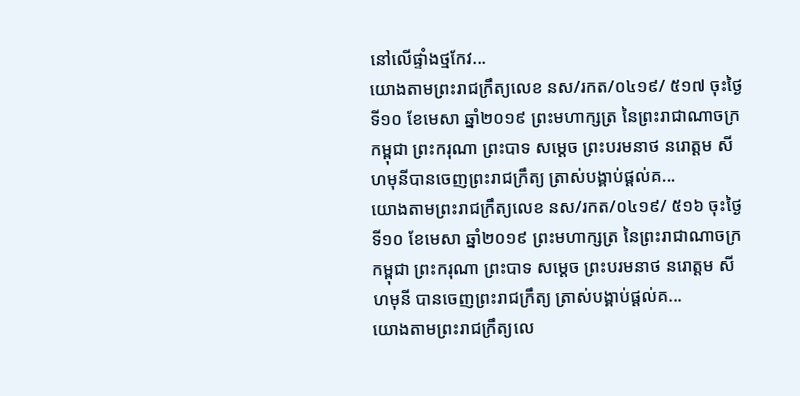នៅលើផ្ទាំងថ្មកែវ...
យោងតាមព្រះរាជក្រឹត្យលេខ នស/រកត/០៤១៩/ ៥១៧ ចុះថ្ងៃទី១០ ខែមេសា ឆ្នាំ២០១៩ ព្រះមហាក្សត្រ នៃព្រះរាជាណាចក្រកម្ពុជា ព្រះករុណា ព្រះបាទ សម្តេច ព្រះបរមនាថ នរោត្តម សីហមុនីបានចេញព្រះរាជក្រឹត្យ ត្រាស់បង្គាប់ផ្តល់គ...
យោងតាមព្រះរាជក្រឹត្យលេខ នស/រកត/០៤១៩/ ៥១៦ ចុះថ្ងៃទី១០ ខែមេសា ឆ្នាំ២០១៩ ព្រះមហាក្សត្រ នៃព្រះរាជាណាចក្រកម្ពុជា ព្រះករុណា ព្រះបាទ សម្តេច ព្រះបរមនាថ នរោត្តម សីហមុនី បានចេញព្រះរាជក្រឹត្យ ត្រាស់បង្គាប់ផ្តល់គ...
យោងតាមព្រះរាជក្រឹត្យលេ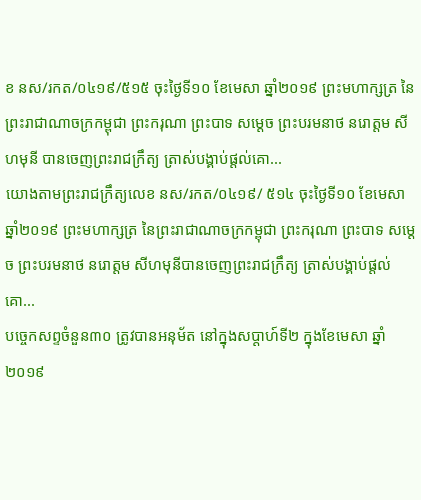ខ នស/រកត/០៤១៩/៥១៥ ចុះថ្ងៃទី១០ ខែមេសា ឆ្នាំ២០១៩ ព្រះមហាក្សត្រ នៃព្រះរាជាណាចក្រកម្ពុជា ព្រះករុណា ព្រះបាទ សម្តេច ព្រះបរមនាថ នរោត្តម សីហមុនី បានចេញព្រះរាជក្រឹត្យ ត្រាស់បង្គាប់ផ្តល់គោ...
យោងតាមព្រះរាជក្រឹត្យលេខ នស/រកត/០៤១៩/ ៥១៤ ចុះថ្ងៃទី១០ ខែមេសា ឆ្នាំ២០១៩ ព្រះមហាក្សត្រ នៃព្រះរាជាណាចក្រកម្ពុជា ព្រះករុណា ព្រះបាទ សម្តេច ព្រះបរមនាថ នរោត្តម សីហមុនីបានចេញព្រះរាជក្រឹត្យ ត្រាស់បង្គាប់ផ្តល់គោ...
បច្ចេកសព្ទចំនួន៣០ ត្រូវបានអនុម័ត នៅក្នុងសប្តាហ៍ទី២ ក្នុងខែមេសា ឆ្នាំ២០១៩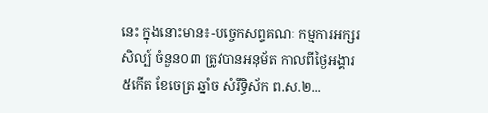នេះ ក្នុងនោះមាន៖-បច្ចេកសព្ទគណៈ កម្មការអក្សរសិល្ប៍ ចំនួន០៣ ត្រូវបានអនុម័ត កាលពីថ្ងៃអង្គារ ៥កើត ខែចេត្រ ឆ្នាំច សំរឹទ្ធិស័ក ព.ស.២...